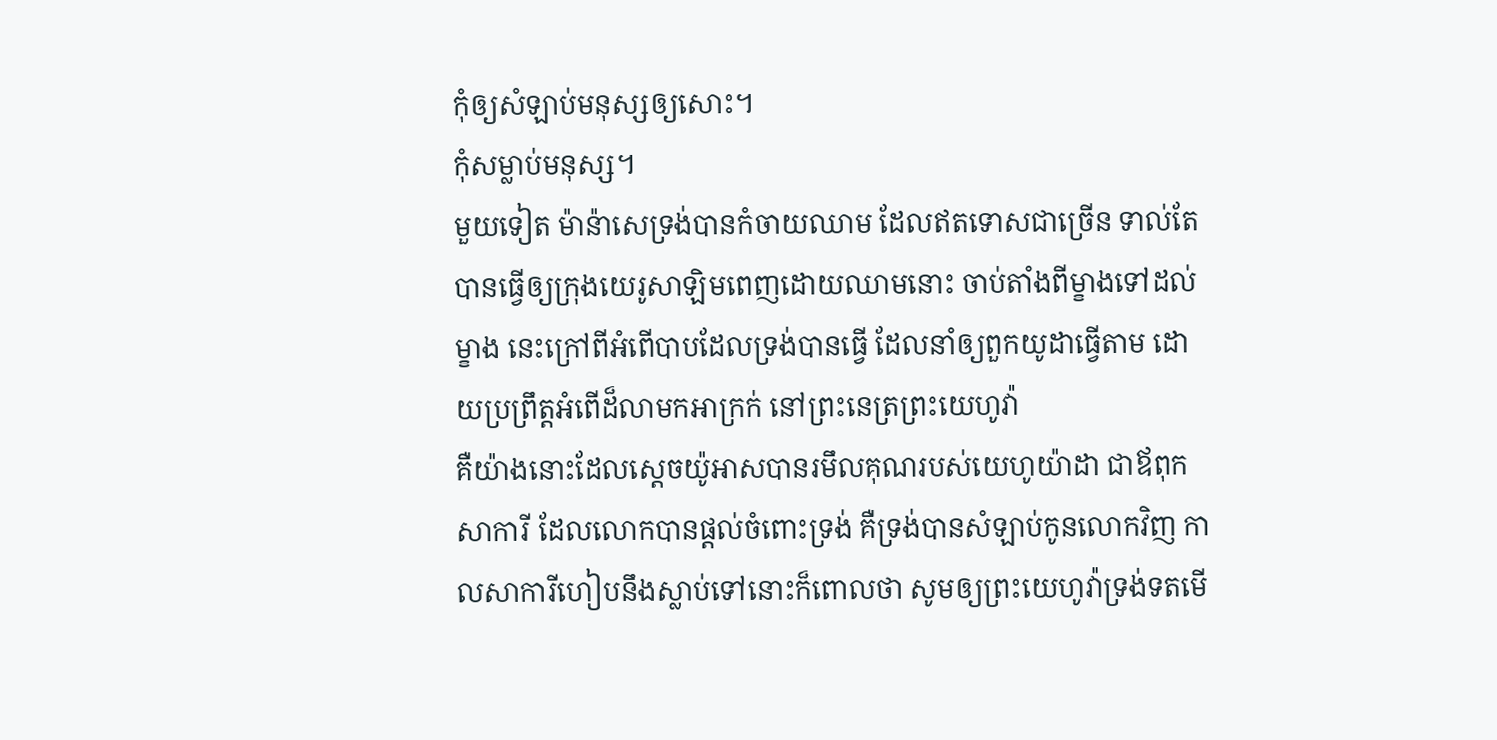កុំឲ្យសំឡាប់មនុស្សឲ្យសោះ។
កុំសម្លាប់មនុស្ស។
មួយទៀត ម៉ាន៉ាសេទ្រង់បានកំចាយឈាម ដែលឥតទោសជាច្រើន ទាល់តែបានធ្វើឲ្យក្រុងយេរូសាឡិមពេញដោយឈាមនោះ ចាប់តាំងពីម្ខាងទៅដល់ម្ខាង នេះក្រៅពីអំពើបាបដែលទ្រង់បានធ្វើ ដែលនាំឲ្យពួកយូដាធ្វើតាម ដោយប្រព្រឹត្តអំពើដ៏លាមកអាក្រក់ នៅព្រះនេត្រព្រះយេហូវ៉ា
គឺយ៉ាងនោះដែលស្តេចយ៉ូអាសបានរមឹលគុណរបស់យេហូយ៉ាដា ជាឪពុកសាការី ដែលលោកបានផ្តល់ចំពោះទ្រង់ គឺទ្រង់បានសំឡាប់កូនលោកវិញ កាលសាការីហៀបនឹងស្លាប់ទៅនោះក៏ពោលថា សូមឲ្យព្រះយេហូវ៉ាទ្រង់ទតមើ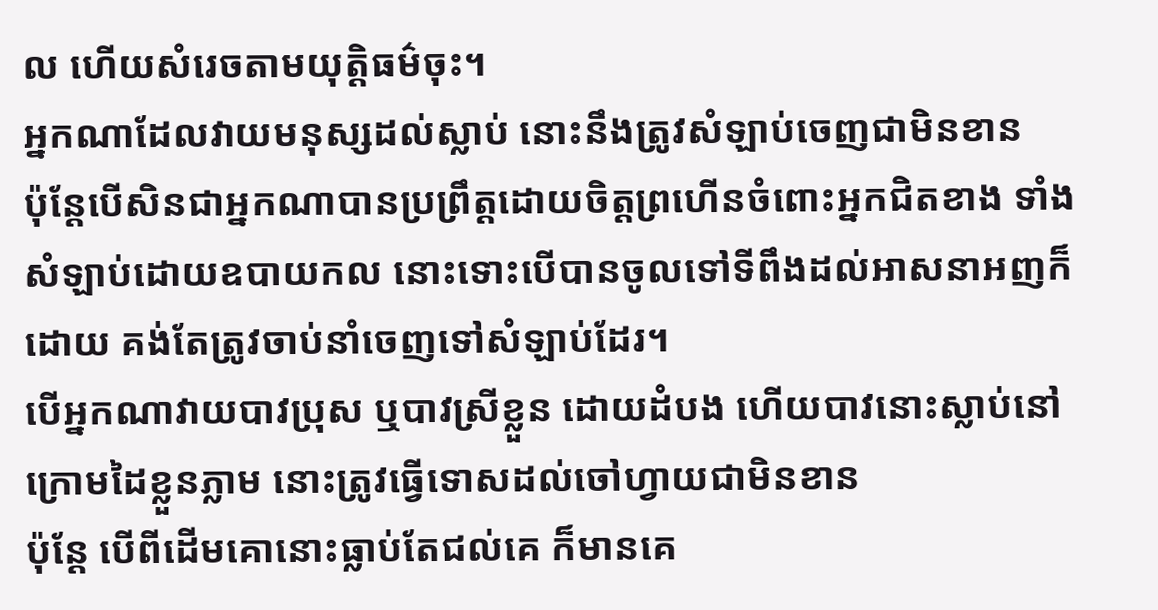ល ហើយសំរេចតាមយុត្តិធម៌ចុះ។
អ្នកណាដែលវាយមនុស្សដល់ស្លាប់ នោះនឹងត្រូវសំឡាប់ចេញជាមិនខាន
ប៉ុន្តែបើសិនជាអ្នកណាបានប្រព្រឹត្តដោយចិត្តព្រហើនចំពោះអ្នកជិតខាង ទាំងសំឡាប់ដោយឧបាយកល នោះទោះបើបានចូលទៅទីពឹងដល់អាសនាអញក៏ដោយ គង់តែត្រូវចាប់នាំចេញទៅសំឡាប់ដែរ។
បើអ្នកណាវាយបាវប្រុស ឬបាវស្រីខ្លួន ដោយដំបង ហើយបាវនោះស្លាប់នៅក្រោមដៃខ្លួនភ្លាម នោះត្រូវធ្វើទោសដល់ចៅហ្វាយជាមិនខាន
ប៉ុន្តែ បើពីដើមគោនោះធ្លាប់តែជល់គេ ក៏មានគេ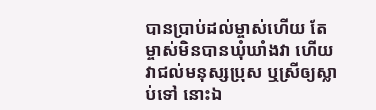បានប្រាប់ដល់ម្ចាស់ហើយ តែម្ចាស់មិនបានឃុំឃាំងវា ហើយវាជល់មនុស្សប្រុស ឬស្រីឲ្យស្លាប់ទៅ នោះឯ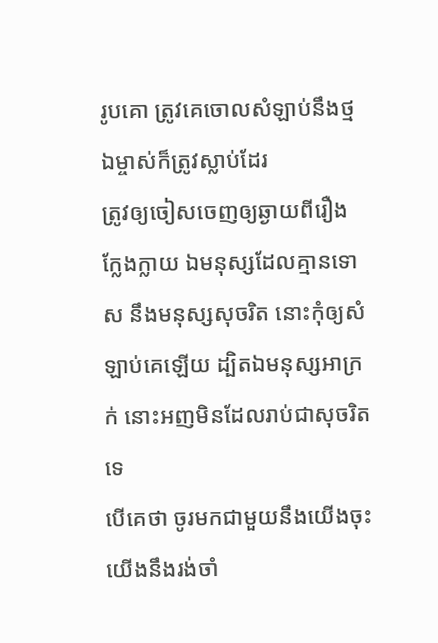រូបគោ ត្រូវគេចោលសំឡាប់នឹងថ្ម ឯម្ចាស់ក៏ត្រូវស្លាប់ដែរ
ត្រូវឲ្យចៀសចេញឲ្យឆ្ងាយពីរឿងក្លែងក្លាយ ឯមនុស្សដែលគ្មានទោស នឹងមនុស្សសុចរិត នោះកុំឲ្យសំឡាប់គេឡើយ ដ្បិតឯមនុស្សអាក្រក់ នោះអញមិនដែលរាប់ជាសុចរិតទេ
បើគេថា ចូរមកជាមួយនឹងយើងចុះ យើងនឹងរង់ចាំ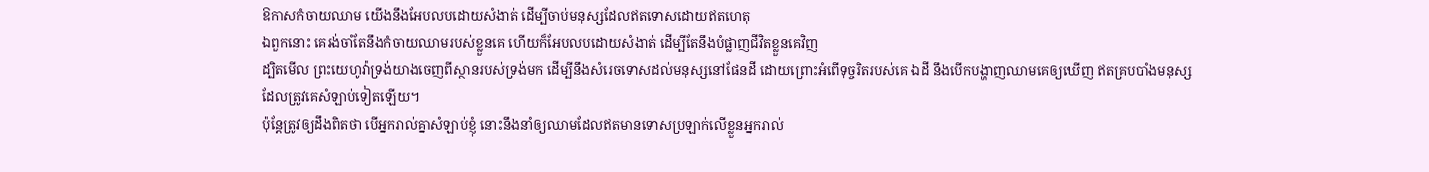ឱកាសកំចាយឈាម យើងនឹងអែបលបដោយសំងាត់ ដើម្បីចាប់មនុស្សដែលឥតទោសដោយឥតហេតុ
ឯពួកនោះ គេរង់ចាំតែនឹងកំចាយឈាមរបស់ខ្លួនគេ ហើយក៏អែបលបដោយសំងាត់ ដើម្បីតែនឹងបំផ្លាញជីវិតខ្លួនគេវិញ
ដ្បិតមើល ព្រះយេហូវ៉ាទ្រង់យាងចេញពីស្ថានរបស់ទ្រង់មក ដើម្បីនឹងសំរេចទោសដល់មនុស្សនៅផែនដី ដោយព្រោះអំពើទុច្ចរិតរបស់គេ ឯដី នឹងបើកបង្ហាញឈាមគេឲ្យឃើញ ឥតគ្របបាំងមនុស្សដែលត្រូវគេសំឡាប់ទៀតឡើយ។
ប៉ុន្តែត្រូវឲ្យដឹងពិតថា បើអ្នករាល់គ្នាសំឡាប់ខ្ញុំ នោះនឹងនាំឲ្យឈាមដែលឥតមានទោសប្រឡាក់លើខ្លួនអ្នករាល់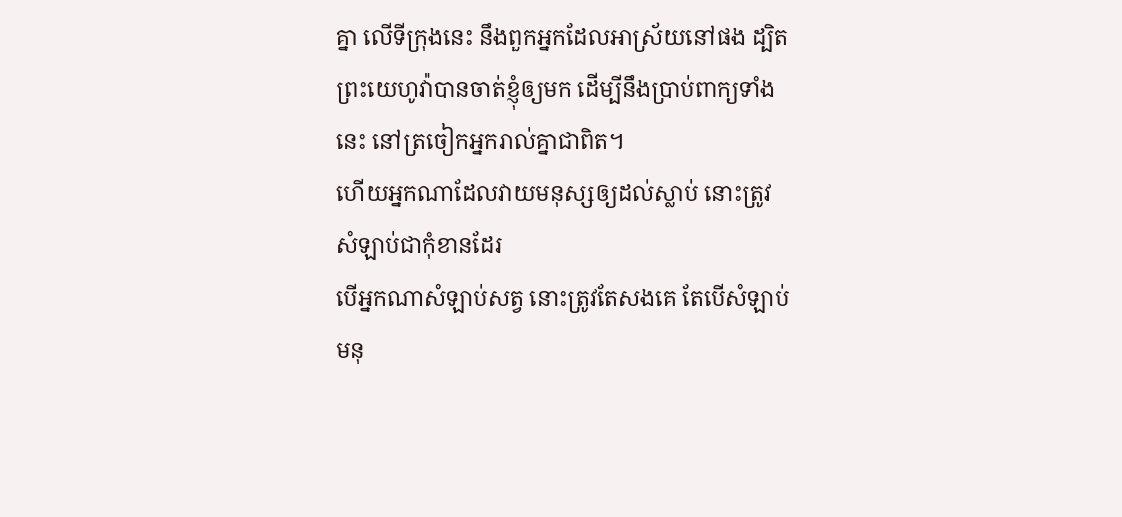គ្នា លើទីក្រុងនេះ នឹងពួកអ្នកដែលអាស្រ័យនៅផង ដ្បិតព្រះយេហូវ៉ាបានចាត់ខ្ញុំឲ្យមក ដើម្បីនឹងប្រាប់ពាក្យទាំងនេះ នៅត្រចៀកអ្នករាល់គ្នាជាពិត។
ហើយអ្នកណាដែលវាយមនុស្សឲ្យដល់ស្លាប់ នោះត្រូវសំឡាប់ជាកុំខានដែរ
បើអ្នកណាសំឡាប់សត្វ នោះត្រូវតែសងគេ តែបើសំឡាប់មនុ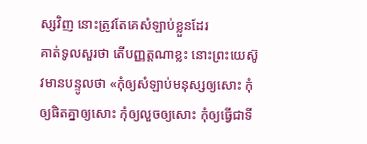ស្សវិញ នោះត្រូវតែគេសំឡាប់ខ្លួនដែរ
គាត់ទូលសួរថា តើបញ្ញត្តណាខ្លះ នោះព្រះយេស៊ូវមានបន្ទូលថា «កុំឲ្យសំឡាប់មនុស្សឲ្យសោះ កុំឲ្យផិតគ្នាឲ្យសោះ កុំឲ្យលួចឲ្យសោះ កុំឲ្យធ្វើជាទី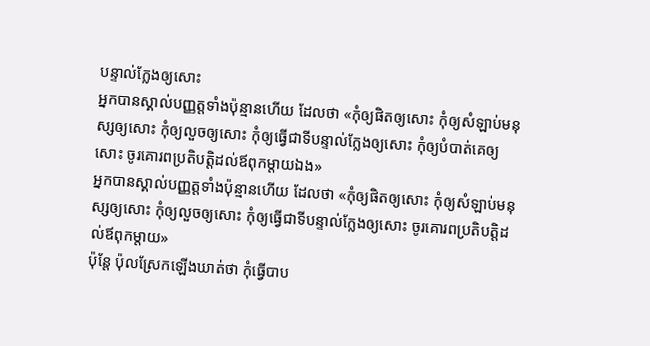បន្ទាល់ក្លែងឲ្យសោះ
អ្នកបានស្គាល់បញ្ញត្តទាំងប៉ុន្មានហើយ ដែលថា «កុំឲ្យផិតឲ្យសោះ កុំឲ្យសំឡាប់មនុស្សឲ្យសោះ កុំឲ្យលួចឲ្យសោះ កុំឲ្យធ្វើជាទីបន្ទាល់ក្លែងឲ្យសោះ កុំឲ្យបំបាត់គេឲ្យសោះ ចូរគោរពប្រតិបត្តិដល់ឪពុកម្តាយឯង»
អ្នកបានស្គាល់បញ្ញត្តទាំងប៉ុន្មានហើយ ដែលថា «កុំឲ្យផិតឲ្យសោះ កុំឲ្យសំឡាប់មនុស្សឲ្យសោះ កុំឲ្យលួចឲ្យសោះ កុំឲ្យធ្វើជាទីបន្ទាល់ក្លែងឲ្យសោះ ចូរគោរពប្រតិបត្តិដល់ឪពុកម្តាយ»
ប៉ុន្តែ ប៉ុលស្រែកឡើងឃាត់ថា កុំធ្វើបាប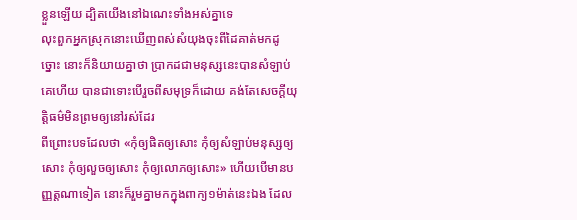ខ្លួនឡើយ ដ្បិតយើងនៅឯណេះទាំងអស់គ្នាទេ
លុះពួកអ្នកស្រុកនោះឃើញពស់សំយុងចុះពីដៃគាត់មកដូច្នោះ នោះក៏និយាយគ្នាថា ប្រាកដជាមនុស្សនេះបានសំឡាប់គេហើយ បានជាទោះបើរួចពីសមុទ្រក៏ដោយ គង់តែសេចក្ដីយុត្តិធម៌មិនព្រមឲ្យនៅរស់ដែរ
ពីព្រោះបទដែលថា «កុំឲ្យផិតឲ្យសោះ កុំឲ្យសំឡាប់មនុស្សឲ្យសោះ កុំឲ្យលួចឲ្យសោះ កុំឲ្យលោភឲ្យសោះ» ហើយបើមានបញ្ញត្តណាទៀត នោះក៏រួមគ្នាមកក្នុងពាក្យ១ម៉ាត់នេះឯង ដែល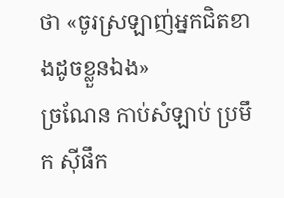ថា «ចូរស្រឡាញ់អ្នកជិតខាងដូចខ្លួនឯង»
ច្រណែន កាប់សំឡាប់ ប្រមឹក ស៊ីផឹក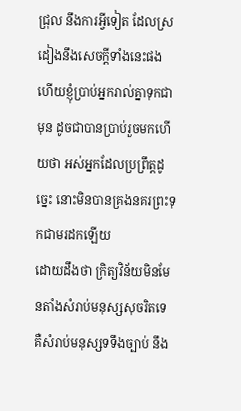ជ្រុល នឹងការអ្វីទៀត ដែលស្រដៀងនឹងសេចក្ដីទាំងនេះផង ហើយខ្ញុំប្រាប់អ្នករាល់គ្នាទុកជាមុន ដូចជាបានប្រាប់រួចមកហើយថា អស់អ្នកដែលប្រព្រឹត្តដូច្នេះ នោះមិនបានគ្រងនគរព្រះទុកជាមរដកឡើយ
ដោយដឹងថា ក្រិត្យវិន័យមិនមែនតាំងសំរាប់មនុស្សសុចរិតទេ គឺសំរាប់មនុស្សទទឹងច្បាប់ នឹង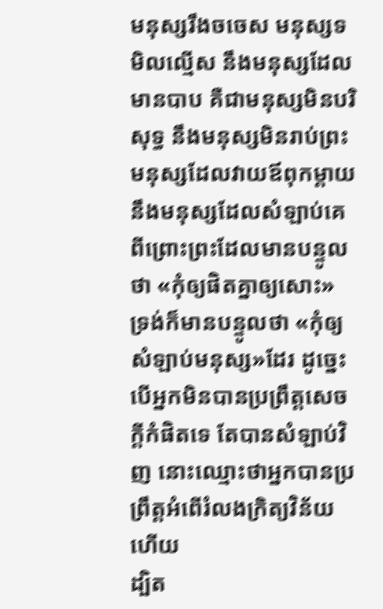មនុស្សរឹងចចេស មនុស្សទមិលល្មើស នឹងមនុស្សដែលមានបាប គឺជាមនុស្សមិនបរិសុទ្ធ នឹងមនុស្សមិនរាប់ព្រះ មនុស្សដែលវាយឪពុកម្តាយ នឹងមនុស្សដែលសំឡាប់គេ
ពីព្រោះព្រះដែលមានបន្ទូលថា «កុំឲ្យផិតគ្នាឲ្យសោះ» ទ្រង់ក៏មានបន្ទូលថា «កុំឲ្យសំឡាប់មនុស្ស»ដែរ ដូច្នេះ បើអ្នកមិនបានប្រព្រឹត្តសេចក្ដីកំផិតទេ តែបានសំឡាប់វិញ នោះឈ្មោះថាអ្នកបានប្រព្រឹត្តអំពើរំលងក្រិត្យវិន័យហើយ
ដ្បិត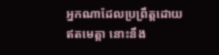អ្នកណាដែលប្រព្រឹត្តដោយឥតមេត្តា នោះនឹង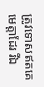ត្រូវទោសឥតគេមេត្តាដែរ រីឯ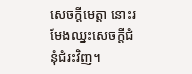សេចក្ដីមេត្តា នោះរមែងឈ្នះសេចក្ដីជំនុំជំរះវិញ។